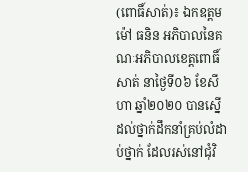(ពោធិ៍សាត់)៖ ឯកឧត្តម ម៉ៅ ធនិន អភិបាលនៃគណៈអភិបាលខេត្តពោធិ៍សាត់ នាថ្ងៃទី០៦ ខែសីហា ឆ្នាំ២០២០ បានស្នើដល់ថ្នាក់ដឹកនាំគ្រប់លំដាប់ថ្នាក់ ដែលរស់នៅជុំវិ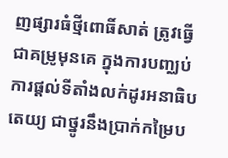ញផ្សារធំថ្មីពោធិ៍សាត់ ត្រូវធ្វើជាគម្រូមុនគេ ក្នុងការបញ្ឈប់ការផ្តល់ទីតាំងលក់ដូរអនាធិបតេយ្យ ជាថ្នូរនឹងប្រាក់កម្រៃប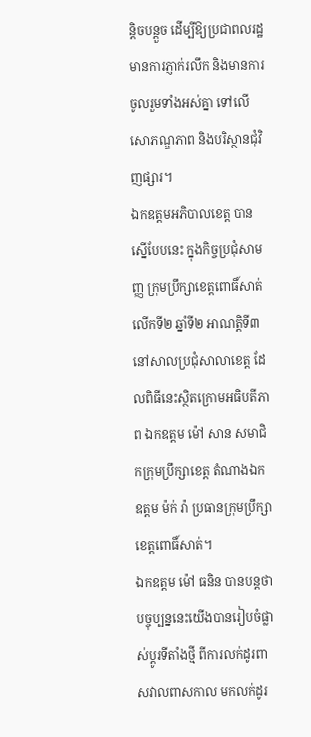ន្តិចបន្តួច ដើម្បីឱ្យប្រជាពលរដ្ឋមានការភ្ញាក់រលឹក និងមានការចូលរួមទាំងអស់គ្នា ទៅលើសោភណ្ឌភាព និងបរិស្ថានជុំវិញផ្សារ។
ឯកឧត្តមអភិបាលខេត្ត បានស្នើបែបនេះ ក្នុងកិច្ចប្រជុំសាមញ្ញ ក្រុមប្រឹក្សាខេត្តពោធិ៍សាត់ លើកទី២ ឆ្នាំទី២ អាណត្តិទី៣ នៅសាលប្រជុំសាលាខេត្ត ដែលពិធីនេះស្ថិតក្រោមអធិបតីភាព ឯកឧត្តម ម៉ៅ សាន សមាជិកក្រុមប្រឹក្សាខេត្ត តំណាងឯកឧត្តម ម៉ក់ រ៉ា ប្រធានក្រុមប្រឹក្សាខេត្តពោធិ៍សាត់។
ឯកឧត្តម ម៉ៅ ធនិន បានបន្តថា បច្ចុប្បន្ននេះយើងបានរៀបចំផ្លាស់ប្តូរទីតាំងថ្មី ពីការលក់ដូរពាសវាលពាសកាល មកលក់ដូរ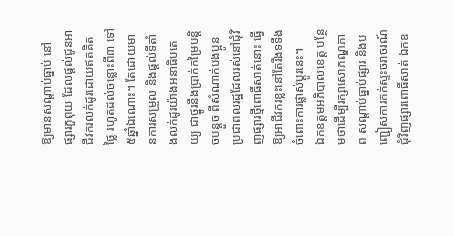ឱ្យមានសណ្តាប់ធ្នាប់ នៅផ្សារភួពុយ ដែលផ្តល់ជូនអាជីវករលក់ដូរដោយឥតគិតថ្លៃ រហូតដល់ចន្លោះពី៣ ទៅ៥ឆ្នាំឯណោះ។ តែដោយមានការសម្រួល និងផ្តល់ទីតាំងលក់ដូរយ៉ាងអនាធិបតេយ្យ ជាថ្នូរនឹងប្រាក់កម្រៃបន្តិចបន្តួច ពីសំណាក់បងប្អូនប្រជាពលរដ្ឋដែលរស់នៅជុំវិញផ្សារថ្មីពោធិ៍សាត់នោះ ធ្វើឱ្យអាជីវករខ្លះនៅតែរឹងទទឹងចំពោះការផ្លាស់ប្តូរនេះ។
ឯកឧត្តមអភិបាលខេត្ត បន្ថែមថាដើម្បីរក្សាសោភណ្ឌភាព សណ្តាប់ធ្នាប់ផ្សារ និងបញ្ជៀសការកក់ស្ទះចរាចរណ៍ជុំវិញផ្សារពោធិ៍សាត់ ឯកឧ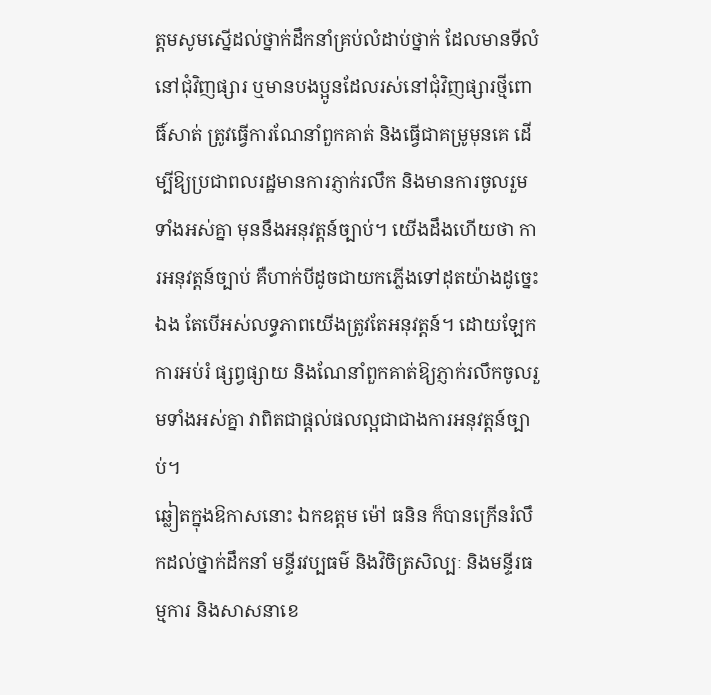ត្តមសូមស្នើដល់ថ្នាក់ដឹកនាំគ្រប់លំដាប់ថ្នាក់ ដែលមានទីលំនៅជុំវិញផ្សារ ឬមានបងប្អូនដែលរស់នៅជុំវិញផ្សារថ្មីពោធិ៍សាត់ ត្រូវធ្វើការណែនាំពួកគាត់ និងធ្វើជាគម្រូមុនគេ ដើម្បីឱ្យប្រជាពលរដ្ឋមានការភ្ញាក់រលឹក និងមានការចូលរួមទាំងអស់គ្នា មុននឹងអនុវត្តន៍ច្បាប់។ យើងដឹងហើយថា ការអនុវត្តន៍ច្បាប់ គឺហាក់បីដូចជាយកភ្លើងទៅដុតយ៉ាងដូច្នេះឯង តែបើអស់លទ្ធភាពយើងត្រូវតែអនុវត្តន៍។ ដោយឡែកការអប់រំ ផ្សព្វផ្សាយ និងណែនាំពួកគាត់ឱ្យភ្ញាក់រលឹកចូលរួមទាំងអស់គ្នា វាពិតជាផ្តល់ផលល្អជាជាងការអនុវត្តន៍ច្បាប់។
ឆ្លៀតក្នុងឱកាសនោះ ឯកឧត្តម ម៉ៅ ធនិន ក៏បានក្រើនរំលឹកដល់ថ្នាក់ដឹកនាំ មន្ទីរវប្បធម៌ និងវិចិត្រសិល្បៈ និងមន្ទីរធម្មការ និងសាសនាខេ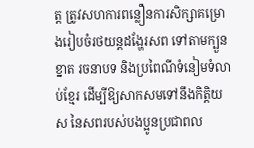ត្ត ត្រូវសហការពន្លឿនការសិក្សាគម្រោងរៀបចំរថយន្តដង្ហែរសព ទៅតាមក្បួនខ្នាត រចនាបទ និងប្រពៃណីទំនៀមទំលាប់ខ្មែរ ដើម្បីឱ្យសាកសមទៅនឹងកិត្តិយស នៃសពរបស់បងប្អូនប្រជាពល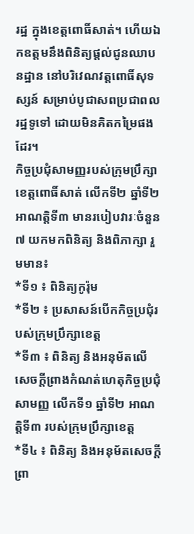រដ្ឋ ក្នុងខេត្តពោធិ៍សាត់។ ហើយឯកឧត្តមនឹងពិនិត្យផ្តល់ជូនឈាបនដ្ឋាន នៅបរិវេណវត្តពោធិ៍សុទស្សន៍ សម្រាប់បូជាសពប្រជាពលរដ្ឋទូទៅ ដោយមិនគិតកម្រៃផងដែរ។
កិច្ចប្រជុំសាមញ្ញរបស់ក្រុមប្រឹក្សាខេត្តពោធិ៍សាត់ លើកទី២ ឆ្នាំទី២ អាណត្តិទី៣ មានរបៀបវារៈចំនួន៧ យកមកពិនិត្យ និងពិភាក្សា រួមមាន៖
*ទី១ ៖ ពិនិត្យកូរ៉ុម
*ទី២ ៖ ប្រសាសន៍បើកកិច្ចប្រជុំរបស់ក្រុមប្រឹក្សាខេត្ត
*ទី៣ ៖ ពិនិត្យ និងអនុម័តលើសេចក្តីព្រាងកំណត់ហេតុកិច្ចប្រជុំសាមញ្ញ លើកទី១ ឆ្នាំទី២ អាណត្តិទី៣ របស់ក្រុមប្រឹក្សាខេត្ត
*ទី៤ ៖ ពិនិត្យ និងអនុម័តសេចក្តីព្រា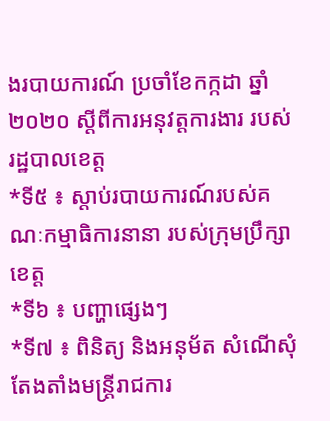ងរបាយការណ៍ ប្រចាំខែកក្កដា ឆ្នាំ២០២០ ស្តីពីការអនុវត្តការងារ របស់រដ្ឋបាលខេត្ត
*ទី៥ ៖ ស្ដាប់របាយការណ៍របស់គណៈកម្មាធិការនានា របស់ក្រុមប្រឹក្សាខេត្ត
*ទី៦ ៖ បញ្ហាផ្សេងៗ
*ទី៧ ៖ ពិនិត្យ និងអនុម័ត សំណើសុំតែងតាំងមន្ត្រីរាជការ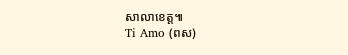សាលាខេត្ត៕
Ti Amo (ពស)